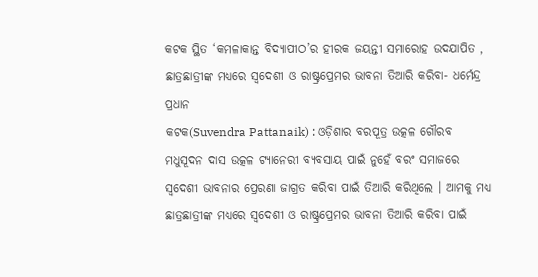କଟକ ସ୍ଥିତ ‘କମଳାକାନ୍ତ ବିଦ୍ୟାପୀଠ’ର ହୀରକ ଜୟନ୍ତୀ ସମାରୋହ ଉଦଯାପିତ , ଛାତ୍ରଛାତ୍ରୀଙ୍କ ମଧ୍ୟରେ ସ୍ୱଦେଶୀ ଓ ରାଷ୍ଟ୍ରପ୍ରେମର ଭାବନା ତିଆରି କରିବା- ଧର୍ମେନ୍ଦ୍ର ପ୍ରଧାନ
କଟକ(Suvendra Pattanaik) : ଓଡ଼ିଶାର ବରପୂତ୍ର ଉତ୍କଳ ଗୌରବ ମଧୁସୂଦନ ଦାସ ଉତ୍କଳ ଟ୍ୟାନେରୀ ବ୍ୟବସାୟ ପାଇଁ ନୁହେଁ ବରଂ ସମାଜରେ ସ୍ୱଦେଶୀ ଭାବନାର ପ୍ରେରଣା ଜାଗ୍ରତ କରିବା ପାଇଁ ତିଆରି କରିଥିଲେ । ଆମକୁ ମଧ୍ୟ ଛାତ୍ରଛାତ୍ରୀଙ୍କ ମଧ୍ୟରେ ସ୍ୱଦେଶୀ ଓ ରାଷ୍ଟ୍ରପ୍ରେମର ଭାବନା ତିଆରି କରିବା ପାଇଁ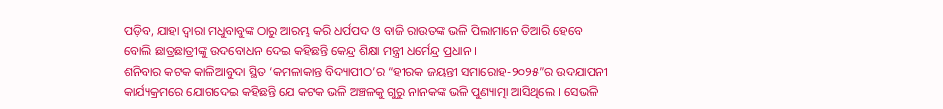ପଡ଼ିବ, ଯାହା ଦ୍ୱାରା ମଧୁବାବୁଙ୍କ ଠାରୁ ଆରମ୍ଭ କରି ଧର୍ପପଦ ଓ ବାଜି ରାଉତଙ୍କ ଭଳି ପିଲାମାନେ ତିଆରି ହେବେ ବୋଲି ଛାତ୍ରଛାତ୍ରୀଙ୍କୁ ଉଦବୋଧନ ଦେଇ କହିଛନ୍ତି କେନ୍ଦ୍ର ଶିକ୍ଷା ମନ୍ତ୍ରୀ ଧର୍ମେନ୍ଦ୍ର ପ୍ରଧାନ ।
ଶନିବାର କଟକ କାଳିଆବୁଦା ସ୍ଥିତ ‘କମଳାକାନ୍ତ ବିଦ୍ୟାପୀଠ’ର “ହୀରକ ଜୟନ୍ତୀ ସମାରୋହ-୨୦୨୫”ର ଉଦଯାପନୀ କାର୍ଯ୍ୟକ୍ରମରେ ଯୋଗଦେଇ କହିଛନ୍ତି ଯେ କଟକ ଭଳି ଅଞ୍ଚଳକୁ ଗୁରୁ ନାନକଙ୍କ ଭଳି ପୁଣ୍ୟାତ୍ମା ଆସିଥିଲେ । ସେଭଳି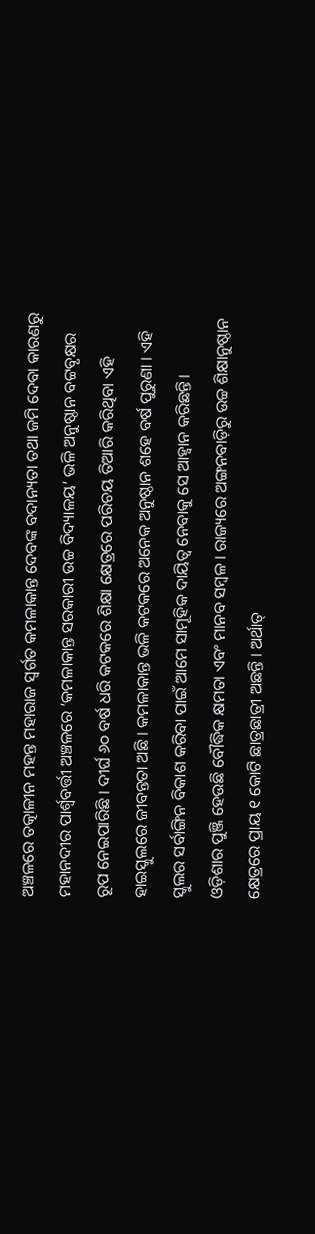ଅଞ୍ଚଳରେ ତତ୍କାଳୀନ ମହନ୍ତ ମହାରାଜ ସ୍ୱର୍ଗତ କମଳାକାନ୍ତ ଦେବଙ୍କ ବଦାନ୍ୟତା ତଥା ଜମି ଦେବା କାରଣରୁ ମହାନଦୀର ପାର୍ଶ୍ୱବର୍ତ୍ତୀ ଅଞ୍ଚଳରେ ‘କମଳାକାନ୍ତ ସରକାରୀ ଉଚ୍ଚ ବିଦ୍ୟାଳୟ’ ଭଳି ଅନୁଷ୍ଠାନ ବଟ୍ଟବୃକ୍ଷର ରୂପ ନେଇପାରିଛି । ଦୀର୍ଘ ୬୦ ବର୍ଷ ଧରି କଟକରେ ଶିକ୍ଷା କ୍ଷେତ୍ରରେ ପରିଚୟ ତିଆରି କରିଥିବା ଏହି ହାଇସ୍କୁଲରେ ଜୀବନ୍ତତା ଅଛି । କମଳାକାନ୍ତ ଭଳି କଟକରେ ଅନେକ ଅନୁଷ୍ଠାନ ଶହେ ବର୍ଷ ପୁରୁଣା । ଏହି ସ୍କୁଲର ସର୍ବାଙ୍ଗିନ ବିକାଶ କରିବା ପାଇଁ ଆମେ ସାମୂହିକ ଦାୟିତ୍ୱ ନେବାକୁ ସେ ଆହ୍ୱାନ କରିଛନ୍ତି।
ଓଡ଼ିଶାର ପୁଞ୍ଜି ହେଉଛି ବୌଦ୍ଧିକ କ୍ଷମତା ଏବଂ ମାନବ ସମ୍ବଳ । ରାଜ୍ୟରେ ଅଙ୍ଗନବାଡ଼ିରୁ ଉଚ୍ଚ ଶିକ୍ଷାନୁଷ୍ଠାନ କ୍ଷେତ୍ରରେ ପ୍ରାୟ ୧ କୋଟି ଛାତ୍ରଛାତ୍ରୀ ଅଛନ୍ତି । ଅର୍ଥାତ୍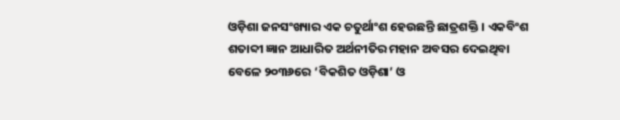ଓଡ଼ିଶା ଜନସଂଖ୍ୟାର ଏକ ଚତୁର୍ଥାଂଶ ହେଉଛନ୍ତି ଛାତ୍ରଶକ୍ତି । ଏକବିଂଶ ଶତାବ୍ଦୀ ଜ୍ଞାନ ଆଧାରିତ ଅର୍ଥନୀତିର ମହାନ ଅବସର ଦେଇଥିବା ବେଳେ ୨୦୩୬ରେ ‘ବିକଶିତ ଓଡ଼ିଶା’ ଓ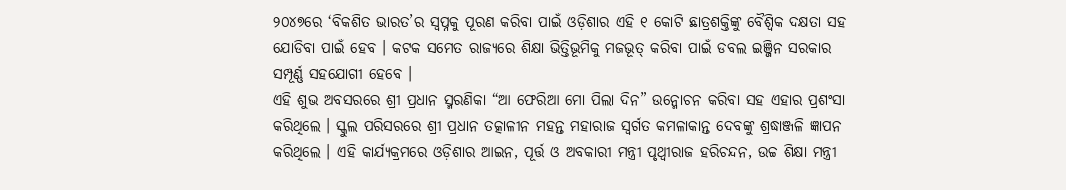୨୦୪୭ରେ ‘ବିକଶିତ ଭାରତ’ର ସ୍ୱପ୍ନକୁ ପୂରଣ କରିବା ପାଇଁ ଓଡ଼ିଶାର ଏହି ୧ କୋଟି ଛାତ୍ରଶକ୍ତିଙ୍କୁ ବୈଶ୍ୱିକ ଦକ୍ଷତା ସହ ଯୋଡିବା ପାଇଁ ହେବ । କଟକ ସମେତ ରାଜ୍ୟରେ ଶିକ୍ଷା ଭିତ୍ତିଭୂମିକୁ ମଜଭୂତ୍ କରିବା ପାଇଁ ଡବଲ ଇଞ୍ଜିନ ସରକାର ସମ୍ପୂର୍ଣ୍ଣ ସହଯୋଗୀ ହେବେ ।
ଏହି ଶୁଭ ଅବସରରେ ଶ୍ରୀ ପ୍ରଧାନ ସ୍ମରଣିକା “ଆ ଫେରିଆ ମୋ ପିଲା ଦିନ” ଉନ୍ମୋଚନ କରିବା ସହ ଏହାର ପ୍ରଶଂସା କରିଥିଲେ । ସ୍କୁଲ ପରିସରରେ ଶ୍ରୀ ପ୍ରଧାନ ତତ୍କାଳୀନ ମହନ୍ତ ମହାରାଜ ସ୍ୱର୍ଗତ କମଳାକାନ୍ତ ଦେବଙ୍କୁ ଶ୍ରଦ୍ଧାଞ୍ଜଳି ଜ୍ଞାପନ କରିଥିଲେ । ଏହି କାର୍ଯ୍ୟକ୍ରମରେ ଓଡ଼ିଶାର ଆଇନ, ପୂର୍ତ୍ତ ଓ ଅବକାରୀ ମନ୍ତ୍ରୀ ପୃଥ୍ୱୀରାଜ ହରିଚନ୍ଦନ, ଉଚ୍ଚ ଶିକ୍ଷା ମନ୍ତ୍ରୀ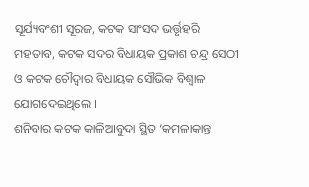ସୂର୍ଯ୍ୟବଂଶୀ ସୂରଜ, କଟକ ସାଂସଦ ଭର୍ତ୍ତୃହରି ମହତାବ, କଟକ ସଦର ବିଧାୟକ ପ୍ରକାଶ ଚନ୍ଦ୍ର ସେଠୀ ଓ କଟକ ଚୌଦ୍ୱାର ବିଧାୟକ ସୌଭିକ ବିଶ୍ୱାଳ ଯୋଗଦେଇଥିଲେ ।
ଶନିବାର କଟକ କାଳିଆବୁଦା ସ୍ଥିତ ‘କମଳାକାନ୍ତ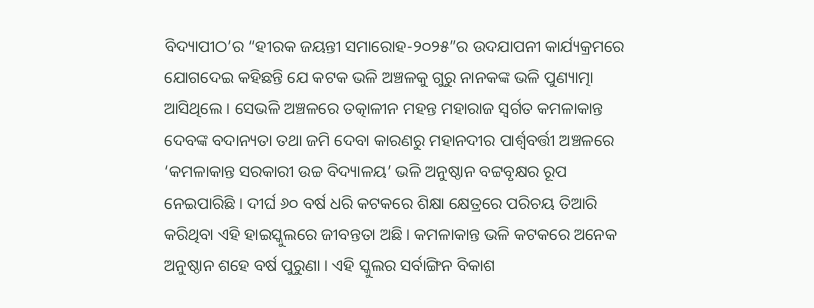ବିଦ୍ୟାପୀଠ’ର “ହୀରକ ଜୟନ୍ତୀ ସମାରୋହ-୨୦୨୫”ର ଉଦଯାପନୀ କାର୍ଯ୍ୟକ୍ରମରେ ଯୋଗଦେଇ କହିଛନ୍ତି ଯେ କଟକ ଭଳି ଅଞ୍ଚଳକୁ ଗୁରୁ ନାନକଙ୍କ ଭଳି ପୁଣ୍ୟାତ୍ମା ଆସିଥିଲେ । ସେଭଳି ଅଞ୍ଚଳରେ ତତ୍କାଳୀନ ମହନ୍ତ ମହାରାଜ ସ୍ୱର୍ଗତ କମଳାକାନ୍ତ ଦେବଙ୍କ ବଦାନ୍ୟତା ତଥା ଜମି ଦେବା କାରଣରୁ ମହାନଦୀର ପାର୍ଶ୍ୱବର୍ତ୍ତୀ ଅଞ୍ଚଳରେ ‘କମଳାକାନ୍ତ ସରକାରୀ ଉଚ୍ଚ ବିଦ୍ୟାଳୟ’ ଭଳି ଅନୁଷ୍ଠାନ ବଟ୍ଟବୃକ୍ଷର ରୂପ ନେଇପାରିଛି । ଦୀର୍ଘ ୬୦ ବର୍ଷ ଧରି କଟକରେ ଶିକ୍ଷା କ୍ଷେତ୍ରରେ ପରିଚୟ ତିଆରି କରିଥିବା ଏହି ହାଇସ୍କୁଲରେ ଜୀବନ୍ତତା ଅଛି । କମଳାକାନ୍ତ ଭଳି କଟକରେ ଅନେକ ଅନୁଷ୍ଠାନ ଶହେ ବର୍ଷ ପୁରୁଣା । ଏହି ସ୍କୁଲର ସର୍ବାଙ୍ଗିନ ବିକାଶ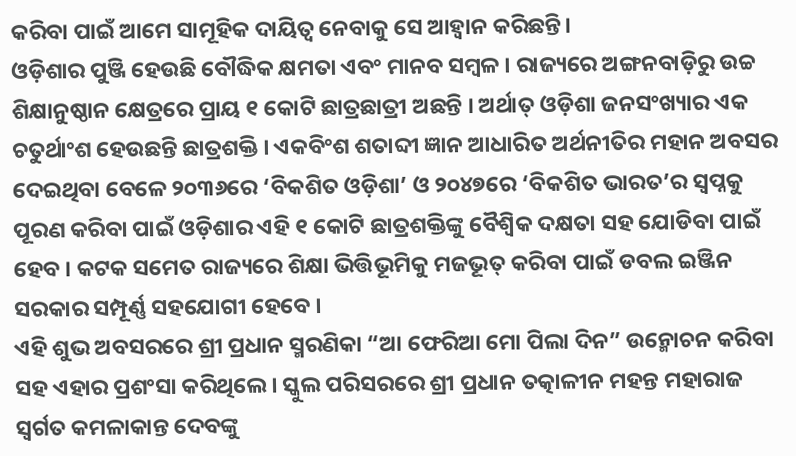କରିବା ପାଇଁ ଆମେ ସାମୂହିକ ଦାୟିତ୍ୱ ନେବାକୁ ସେ ଆହ୍ୱାନ କରିଛନ୍ତି।
ଓଡ଼ିଶାର ପୁଞ୍ଜି ହେଉଛି ବୌଦ୍ଧିକ କ୍ଷମତା ଏବଂ ମାନବ ସମ୍ବଳ । ରାଜ୍ୟରେ ଅଙ୍ଗନବାଡ଼ିରୁ ଉଚ୍ଚ ଶିକ୍ଷାନୁଷ୍ଠାନ କ୍ଷେତ୍ରରେ ପ୍ରାୟ ୧ କୋଟି ଛାତ୍ରଛାତ୍ରୀ ଅଛନ୍ତି । ଅର୍ଥାତ୍ ଓଡ଼ିଶା ଜନସଂଖ୍ୟାର ଏକ ଚତୁର୍ଥାଂଶ ହେଉଛନ୍ତି ଛାତ୍ରଶକ୍ତି । ଏକବିଂଶ ଶତାବ୍ଦୀ ଜ୍ଞାନ ଆଧାରିତ ଅର୍ଥନୀତିର ମହାନ ଅବସର ଦେଇଥିବା ବେଳେ ୨୦୩୬ରେ ‘ବିକଶିତ ଓଡ଼ିଶା’ ଓ ୨୦୪୭ରେ ‘ବିକଶିତ ଭାରତ’ର ସ୍ୱପ୍ନକୁ ପୂରଣ କରିବା ପାଇଁ ଓଡ଼ିଶାର ଏହି ୧ କୋଟି ଛାତ୍ରଶକ୍ତିଙ୍କୁ ବୈଶ୍ୱିକ ଦକ୍ଷତା ସହ ଯୋଡିବା ପାଇଁ ହେବ । କଟକ ସମେତ ରାଜ୍ୟରେ ଶିକ୍ଷା ଭିତ୍ତିଭୂମିକୁ ମଜଭୂତ୍ କରିବା ପାଇଁ ଡବଲ ଇଞ୍ଜିନ ସରକାର ସମ୍ପୂର୍ଣ୍ଣ ସହଯୋଗୀ ହେବେ ।
ଏହି ଶୁଭ ଅବସରରେ ଶ୍ରୀ ପ୍ରଧାନ ସ୍ମରଣିକା “ଆ ଫେରିଆ ମୋ ପିଲା ଦିନ” ଉନ୍ମୋଚନ କରିବା ସହ ଏହାର ପ୍ରଶଂସା କରିଥିଲେ । ସ୍କୁଲ ପରିସରରେ ଶ୍ରୀ ପ୍ରଧାନ ତତ୍କାଳୀନ ମହନ୍ତ ମହାରାଜ ସ୍ୱର୍ଗତ କମଳାକାନ୍ତ ଦେବଙ୍କୁ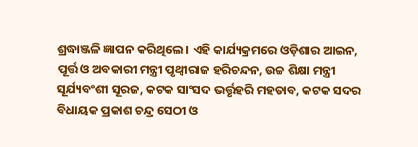ଶ୍ରଦ୍ଧାଞ୍ଜଳି ଜ୍ଞାପନ କରିଥିଲେ । ଏହି କାର୍ଯ୍ୟକ୍ରମରେ ଓଡ଼ିଶାର ଆଇନ, ପୂର୍ତ୍ତ ଓ ଅବକାରୀ ମନ୍ତ୍ରୀ ପୃଥ୍ୱୀରାଜ ହରିଚନ୍ଦନ, ଉଚ୍ଚ ଶିକ୍ଷା ମନ୍ତ୍ରୀ ସୂର୍ଯ୍ୟବଂଶୀ ସୂରଜ, କଟକ ସାଂସଦ ଭର୍ତ୍ତୃହରି ମହତାବ, କଟକ ସଦର ବିଧାୟକ ପ୍ରକାଶ ଚନ୍ଦ୍ର ସେଠୀ ଓ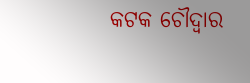କଟକ ଚୌଦ୍ୱାର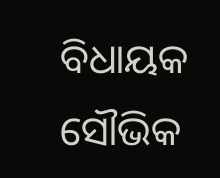ବିଧାୟକ ସୌଭିକ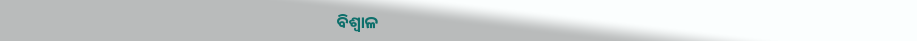ବିଶ୍ୱାଳ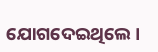ଯୋଗଦେଇଥିଲେ ।